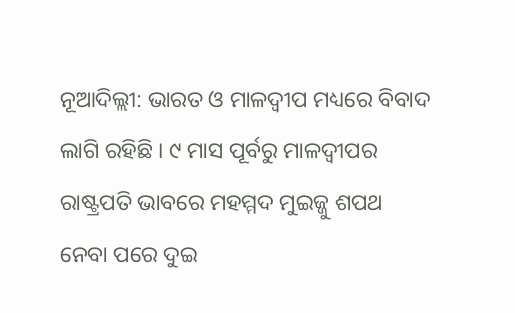ନୂଆଦିଲ୍ଲୀ: ଭାରତ ଓ ମାଳଦ୍ବୀପ ମଧ୍ୟରେ ବିବାଦ ଲାଗି ରହିଛି । ୯ ମାସ ପୂର୍ବରୁ ମାଳଦ୍ବୀପର ରାଷ୍ଟ୍ରପତି ଭାବରେ ମହମ୍ମଦ ମୁଇଜ୍ଜୁ ଶପଥ ନେବା ପରେ ଦୁଇ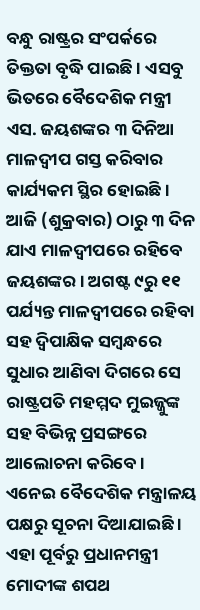ବନ୍ଧୁ ରାଷ୍ଟ୍ରର ସଂପର୍କରେ ତିକ୍ତତା ବୃଦ୍ଧି ପାଇଛି । ଏସବୁ ଭିତରେ ବୈଦେଶିକ ମନ୍ତ୍ରୀ ଏସ. ଜୟଶଙ୍କର ୩ ଦିନିଆ ମାଳଦ୍ବୀପ ଗସ୍ତ କରିବାର କାର୍ଯ୍ୟକମ ସ୍ଥିର ହୋଇଛି । ଆଜି (ଶୁକ୍ରବାର) ଠାରୁ ୩ ଦିନ ଯାଏ ମାଳଦ୍ବୀପରେ ରହିବେ ଜୟଶଙ୍କର । ଅଗଷ୍ଟ ୯ରୁ ୧୧ ପର୍ଯ୍ୟନ୍ତ ମାଳଦ୍ବୀପରେ ରହିବା ସହ ଦ୍ବିପାକ୍ଷିକ ସମ୍ବନ୍ଧରେ ସୁଧାର ଆଣିବା ଦିଗରେ ସେ ରାଷ୍ଟ୍ରପତି ମହମ୍ମଦ ମୁଇଜ୍ଜୁଙ୍କ ସହ ବିଭିନ୍ନ ପ୍ରସଙ୍ଗରେ ଆଲୋଚନା କରିବେ । ଏନେଇ ବୈଦେଶିକ ମନ୍ତ୍ରାଳୟ ପକ୍ଷରୁ ସୂଚନା ଦିଆଯାଇଛି ।
ଏହା ପୂର୍ବରୁ ପ୍ରଧାନମନ୍ତ୍ରୀ ମୋଦୀଙ୍କ ଶପଥ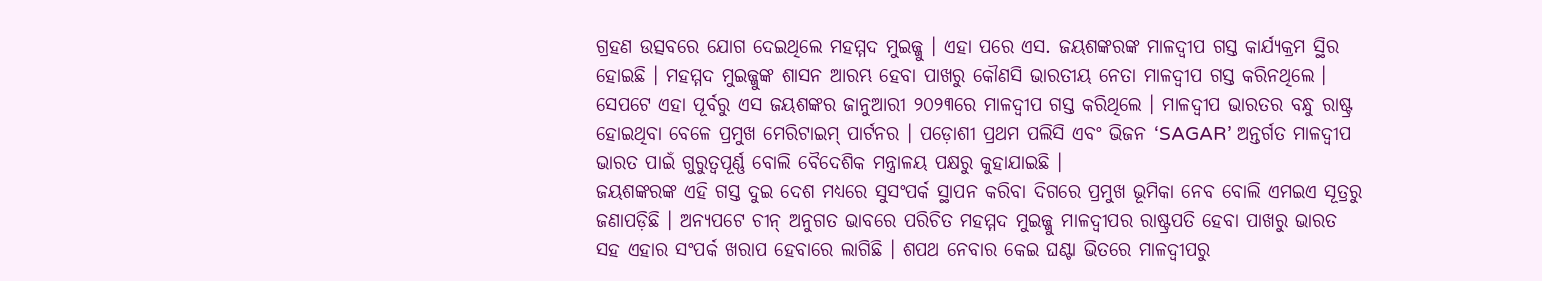ଗ୍ରହଣ ଉତ୍ସବରେ ଯୋଗ ଦେଇଥିଲେ ମହମ୍ମଦ ମୁଇଜ୍ଜୁ । ଏହା ପରେ ଏସ. ଜୟଶଙ୍କରଙ୍କ ମାଳଦ୍ବୀପ ଗସ୍ତ କାର୍ଯ୍ୟକ୍ରମ ସ୍ଥିର ହୋଇଛି । ମହମ୍ମଦ ମୁଇଜ୍ଜୁଙ୍କ ଶାସନ ଆରମ୍ଭ ହେବା ପାଖରୁ କୌଣସି ଭାରତୀୟ ନେତା ମାଳଦ୍ବୀପ ଗସ୍ତ କରିନଥିଲେ । ସେପଟେ ଏହା ପୂର୍ବରୁ ଏସ ଜୟଶଙ୍କର ଜାନୁଆରୀ ୨୦୨୩ରେ ମାଳଦ୍ବୀପ ଗସ୍ତ କରିଥିଲେ । ମାଳଦ୍ବୀପ ଭାରତର ବନ୍ଧୁ ରାଷ୍ଟ୍ର ହୋଇଥିବା ବେଳେ ପ୍ରମୁଖ ମେରିଟାଇମ୍ ପାର୍ଟନର । ପଡ଼ୋଶୀ ପ୍ରଥମ ପଲିସି ଏବଂ ଭିଜନ ‘SAGAR’ ଅନ୍ତର୍ଗତ ମାଳଦ୍ବୀପ ଭାରତ ପାଇଁ ଗୁରୁତ୍ବପୂର୍ଣ୍ଣ ବୋଲି ବୈଦେଶିକ ମନ୍ତ୍ରାଳୟ ପକ୍ଷରୁ କୁହାଯାଇଛି ।
ଜୟଶଙ୍କରଙ୍କ ଏହି ଗସ୍ତ ଦୁଇ ଦେଶ ମଧ୍ୟରେ ସୁସଂପର୍କ ସ୍ଥାପନ କରିବା ଦିଗରେ ପ୍ରମୁଖ ଭୂମିକା ନେବ ବୋଲି ଏମଇଏ ସୂତ୍ରରୁ ଜଣାପଡ଼ିଛି । ଅନ୍ୟପଟେ ଚୀନ୍ ଅନୁଗତ ଭାବରେ ପରିଚିତ ମହମ୍ମଦ ମୁଇଜ୍ଜୁ ମାଳଦ୍ବୀପର ରାଷ୍ଟ୍ରପତି ହେବା ପାଖରୁ ଭାରତ ସହ ଏହାର ସଂପର୍କ ଖରାପ ହେବାରେ ଲାଗିଛି । ଶପଥ ନେବାର କେଇ ଘଣ୍ଟା ଭିତରେ ମାଳଦ୍ବୀପରୁ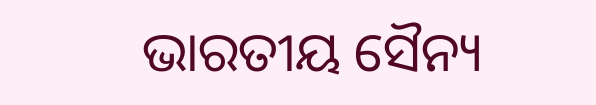ଭାରତୀୟ ସୈନ୍ୟ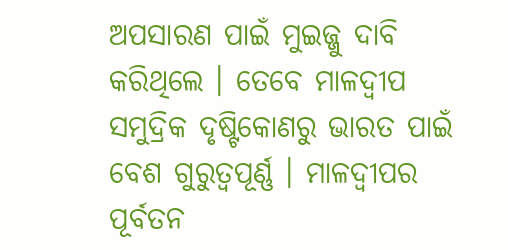ଅପସାରଣ ପାଇଁ ମୁଇଜ୍ଜୁ ଦାବି କରିଥିଲେ । ତେବେ ମାଳଦ୍ବୀପ ସମୁଦ୍ରିକ ଦୃଷ୍ଟିକୋଣରୁ ଭାରତ ପାଇଁ ବେଶ ଗୁରୁତ୍ବପୂର୍ଣ୍ଣ । ମାଳଦ୍ବୀପର ପୂର୍ବତନ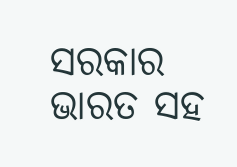ସରକାର ଭାରତ ସହ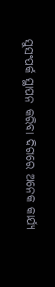ସୁସଂପର୍କ ସ୍ଥାପନ କରିବା ଦିଗରେ ଅନେକ କାର୍ଯ୍ୟ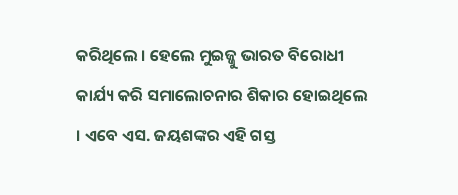କରିଥିଲେ । ହେଲେ ମୁଇଜ୍ଜୁ ଭାରତ ବିରୋଧୀ କାର୍ଯ୍ୟ କରି ସମାଲୋଚନାର ଶିକାର ହୋଇଥିଲେ । ଏବେ ଏସ. ଜୟଶଙ୍କର ଏହି ଗସ୍ତ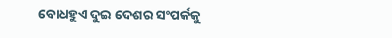ବୋଧହୁଏ ଦୁଇ ଦେଶର ସଂପର୍କକୁ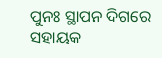ପୁନଃ ସ୍ଥାପନ ଦିଗରେ ସହାୟକ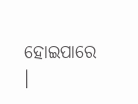ହୋଇପାରେ ।